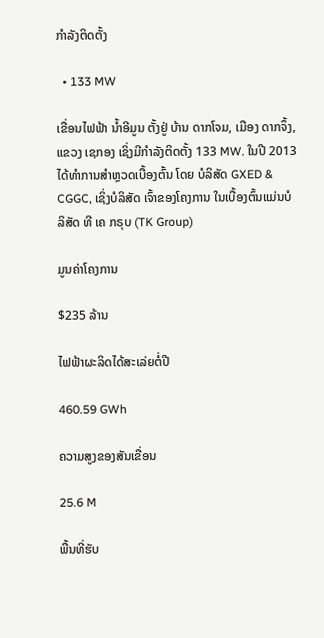ກຳລັງຕິດຕັ້ງ

  • 133 MW

ເຂື່ອນໄຟຟ້າ ນ້ຳອີມູນ ຕັ້ງຢູ່ ບ້ານ ດາກໂຈມ, ເມືອງ ດາກຈຶ້ງ, ແຂວງ ເຊກອງ ເຊິ່ງມີກຳລັງຕິດຕັ້ງ 133 MW. ໃນປີ 2013 ໄດ້ທຳການສຳຫຼວດເບື້ອງຕົ້ນ ໂດຍ ບໍລິສັດ GXED & CGGC, ເຊິ່ງບໍລິສັດ ເຈົ້າຂອງໂຄງການ ໃນເບື້ອງຕົ້ນແມ່ນບໍລິສັດ ທີ ເຄ ກຣຸບ (TK Group)

ມູນຄ່າໂຄງການ

$235 ລ້ານ

ໄຟຟ້າຜະລິດໄດ້ສະເລ່ຍຕໍ່ປີ

460.59 GWh

ຄວາມສູງຂອງສັນເຂື່ອນ

25.6 M

ພື້ນທີ່ຮັບ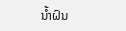ນໍ້າຝົນ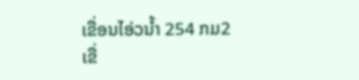ເຂື່ອນໄອ່ວນໍ້າ 254 ກມ2 ເຂື່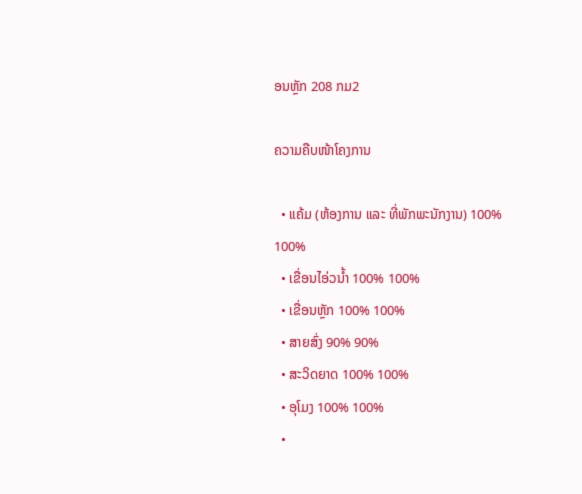ອນຫຼັກ 208 ກມ2

ຄວາມຄືບໜ້າໂຄງການ

  • ແຄ້ມ (ຫ້ອງການ ແລະ ທີ່ພັກພະນັກງານ) 100% 100%
  • ເຂື່ອນໄອ່ວນໍ້າ 100% 100%
  • ເຂື່ອນຫຼັກ 100% 100%
  • ສາຍສົ່ງ 90% 90%
  • ສະວິດຍາດ 100% 100%
  • ອຸໂມງ 100% 100%
  •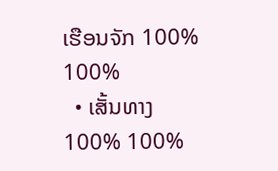ເຮືອນຈັກ 100% 100%
  • ເສັ້ນທາງ 100% 100%